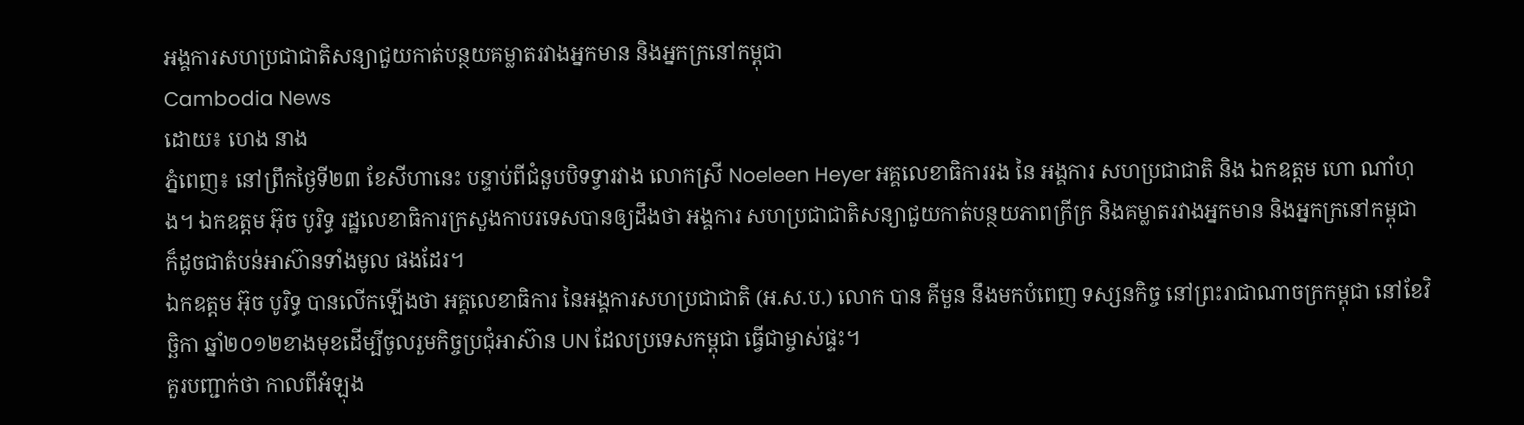អង្គការសហប្រជាជាតិសន្យាជួយកាត់បន្ថយគម្លាតរវាងអ្នកមាន និងអ្នកក្រនៅកម្ពុជា
Cambodia News
ដោយ៖ ហេង នាង
ភ្នំពេញ៖ នៅព្រឹកថ្ងៃទី២៣ ខែសីហានេះ បន្ទាប់ពីជំនួបបិទទ្វារវាង លោកស្រី Noeleen Heyer អគ្គលេខាធិការរង នៃ អង្គការ សហប្រជាជាតិ និង ឯកឧត្តម ហោ ណាំហុង។ ឯកឧត្តម អ៊ុច បូរិទ្ធ រដ្ឋលេខាធិការក្រសួងកាបរទេសបានឲ្យដឹងថា អង្គការ សហប្រជាជាតិសន្យាជួយកាត់បន្ថយភាពក្រីក្រ និងគម្លាតរវាងអ្នកមាន និងអ្នកក្រនៅកម្ពុជា ក៏ដូចជាតំបន់អាស៊ានទាំងមូល ផងដែរ។
ឯកឧត្តម អ៊ុច បូរិទ្ធ បានលើកឡើងថា អគ្គលេខាធិការ នៃអង្គការសហប្រជាជាតិ (អ.ស.ប.) លោក បាន គីមួន នឹងមកបំពេញ ទស្សនកិច្ច នៅព្រះរាជាណាចក្រកម្ពុជា នៅខែវិច្ឆិកា ឆ្នាំ២០១២ខាងមុខដើម្បីចូលរួមកិច្ចប្រជុំអាស៊ាន UN ដែលប្រទេសកម្ពុជា ធ្វើជាម្ចាស់ផ្ទះ។
គួរបញ្ជាក់ថា កាលពីអំឡុង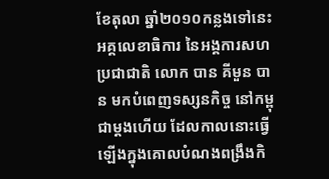ខែតុលា ឆ្នាំ២០១០កន្លងទៅនេះ អគ្គលេខាធិការ នៃអង្គការសហប្រជាជាតិ លោក បាន គីមួន បាន មកបំពេញទស្សនកិច្ច នៅកម្ពុជាម្តងហើយ ដែលកាលនោះធ្វើឡើងក្នុងគោលបំណងពង្រឹងកិ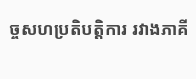ច្ចសហប្រតិបត្តិការ រវាងភាគី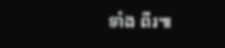ទាំង ពីរ៕